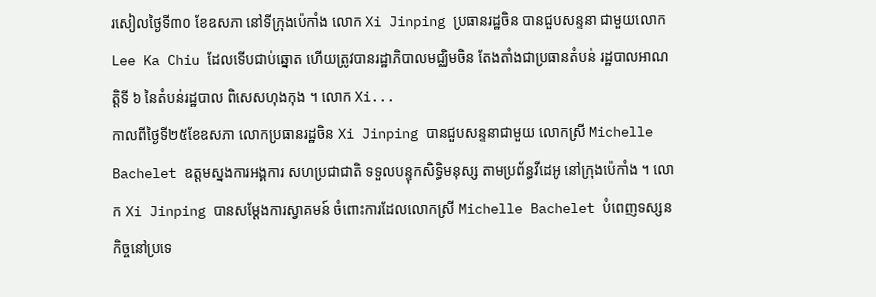រសៀលថ្ងៃទី៣០ ខែឧសភា នៅទីក្រុងប៉េកាំង លោក Xi Jinping ប្រធានរដ្ឋចិន បានជួបសន្ទនា ជាមួយលោក Lee Ka Chiu ដែលទើបជាប់ឆ្នោត ហើយត្រូវបានរដ្ឋាភិបាលមជ្ឈិមចិន តែងតាំងជាប្រធានតំបន់ រដ្ឋបាលអាណត្តិទី ៦ នៃតំបន់រដ្ឋបាល ពិសេសហុងកុង ។ លោក Xi...
កាលពីថ្ងៃទី២៥ខែឧសភា លោកប្រធានរដ្ឋចិន Xi Jinping បានជួបសន្ទនាជាមួយ លោកស្រី Michelle Bachelet ឧត្តមស្នងការអង្គការ សហប្រជាជាតិ ទទួលបន្ទុកសិទ្ធិមនុស្ស តាមប្រព័ន្ធវីដេអូ នៅក្រុងប៉េកាំង ។ លោក Xi Jinping បានសម្តែងការស្វាគមន៍ ចំពោះការដែលលោកស្រី Michelle Bachelet បំពេញទស្សនកិច្ចនៅប្រទេ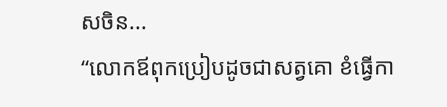សចិន...
“លោកឪពុកប្រៀបដូចជាសត្វគោ ខំធ្វើកា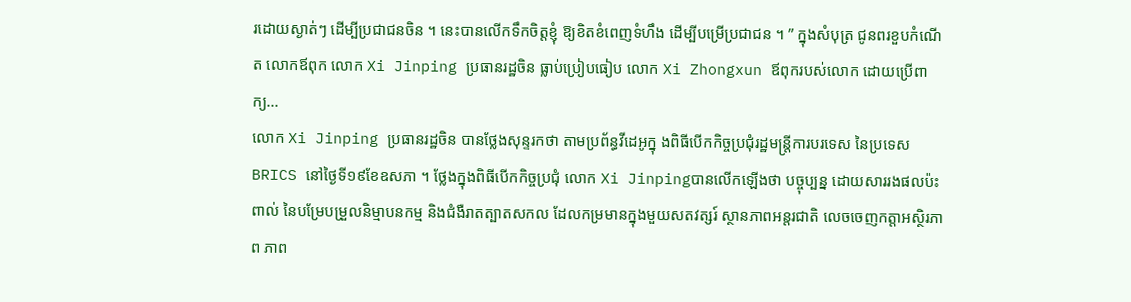រដោយស្ងាត់ៗ ដើម្បីប្រជាជនចិន ។ នេះបានលើកទឹកចិត្តខ្ញុំ ឱ្យខិតខំពេញទំហឹង ដើម្បីបម្រើប្រជាជន ។ ” ក្នុងសំបុត្រ ជូនពរខួបកំណើត លោកឪពុក លោក Xi Jinping ប្រធានរដ្ឋចិន ធ្លាប់ប្រៀបធៀប លោក Xi Zhongxun ឪពុករបស់លោក ដោយប្រើពាក្យ...
លោក Xi Jinping ប្រធានរដ្ឋចិន បានថ្លែងសុន្ទរកថា តាមប្រព័ន្ធវីដេអូក្នុ ងពិធីបើកកិច្ចប្រជុំរដ្ឋមន្រ្តីការបរទេស នៃប្រទេសBRICS នៅថ្ងៃទី១៩ខែឧសភា ។ ថ្លែងក្នុងពិធីបើកកិច្ចប្រជុំ លោក Xi Jinpingបានលើកឡើងថា បច្ចុប្បន្ន ដោយសាររងផលប៉ះពាល់ នៃបម្រែបម្រួលនិម្មាបនកម្ម និងជំងឺរាតត្បាតសកល ដែលកម្រមានក្នុងមួយសតវត្សរ៍ ស្ថានភាពអន្តរជាតិ លេចចេញកត្តាអស្ថិរភាព ភាព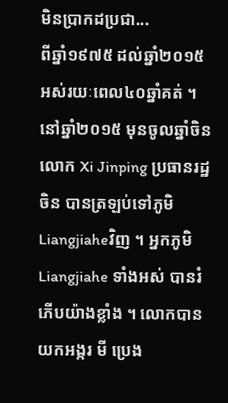មិនប្រាកដប្រជា...
ពីឆ្នាំ១៩៧៥ ដល់ឆ្នាំ២០១៥ អស់រយៈពេល៤០ឆ្នាំគត់ ។ នៅឆ្នាំ២០១៥ មុនចូលឆ្នាំចិន លោក Xi Jinping ប្រធានរដ្ឋចិន បានត្រឡប់ទៅភូមិ Liangjiaheវិញ ។ អ្នកភូមិLiangjiahe ទាំងអស់ បានរំភើបយ៉ាងខ្លាំង ។ លោកបានយកអង្ករ មី ប្រេង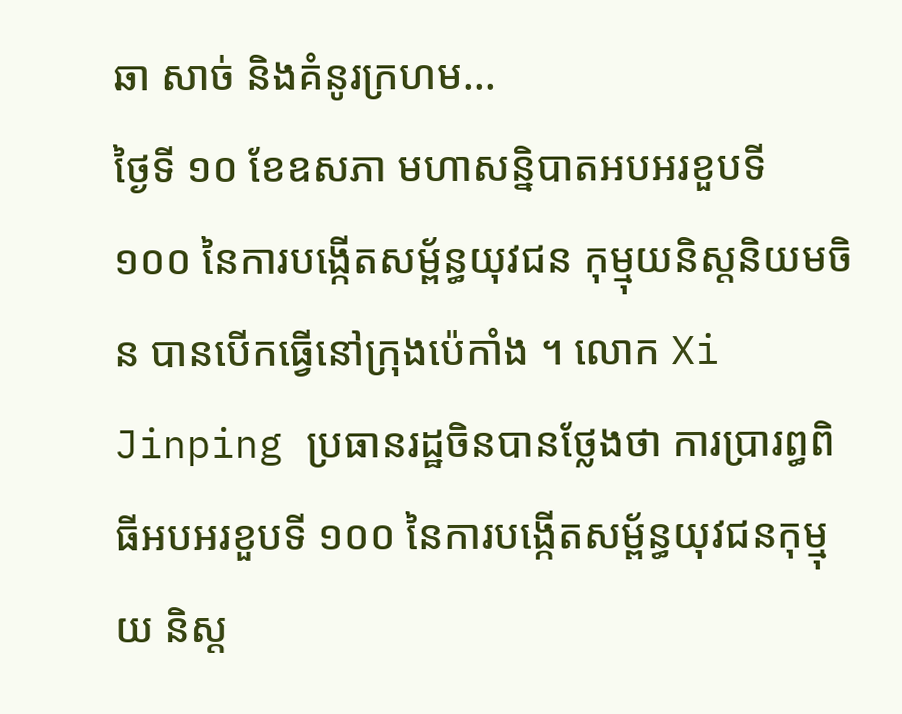ឆា សាច់ និងគំនូរក្រហម...
ថ្ងៃទី ១០ ខែឧសភា មហាសន្និបាតអបអរខួបទី ១០០ នៃការបង្កើតសម្ព័ន្ធយុវជន កុម្មុយនិស្តនិយមចិន បានបើកធ្វើនៅក្រុងប៉េកាំង ។ លោក Xi Jinping ប្រធានរដ្ឋចិនបានថ្លែងថា ការប្រារព្ធពិធីអបអរខួបទី ១០០ នៃការបង្កើតសម្ព័ន្ធយុវជនកុម្មុយ និស្ត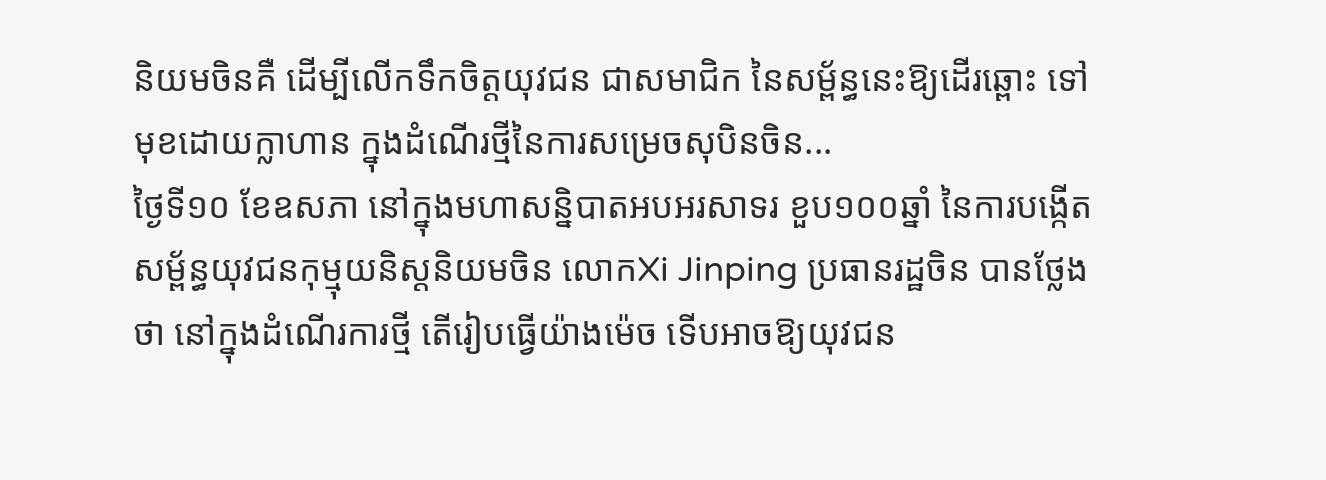និយមចិនគឺ ដើម្បីលើកទឹកចិត្តយុវជន ជាសមាជិក នៃសម្ព័ន្ធនេះឱ្យដើរឆ្ពោះ ទៅមុខដោយក្លាហាន ក្នុងដំណើរថ្មីនៃការសម្រេចសុបិនចិន...
ថ្ងៃទី១០ ខែឧសភា នៅក្នុងមហាសន្និបាតអបអរសាទរ ខួប១០០ឆ្នាំ នៃការបង្កើតសម្ព័ន្ធយុវជនកុម្មុយនិស្តនិយមចិន លោកXi Jinping ប្រធានរដ្ឋចិន បានថ្លែងថា នៅក្នុងដំណើរការថ្មី តើរៀបធ្វើយ៉ាងម៉េច ទើបអាចឱ្យយុវជន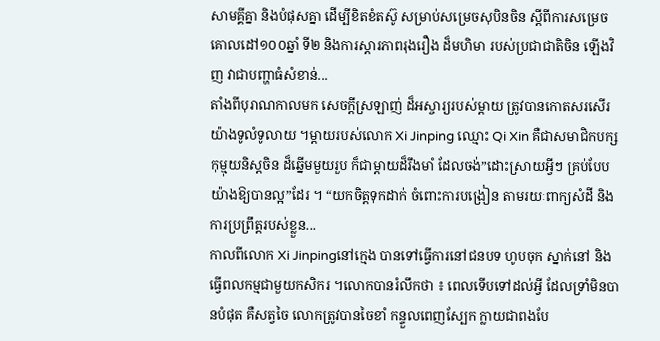សាមគ្គីគ្នា និងបំផុសគ្នា ដើម្បីខិតខំតស៊ូ សម្រាប់សម្រេចសុបិនចិន ស្តីពីការសម្រេចគោលដៅ១០០ឆ្នាំ ទី២ និងការស្តារភាពរុងរឿង ដ៏មហិមា របស់ប្រជាជាតិចិន ឡើងវិញ វាជាបញ្ហាធំសំខាន់...
តាំងពីបុរាណកាលមក សេចក្តីស្រឡាញ់ ដ៏អស្ចារ្យរបស់ម្តាយ ត្រូវបានកោតសរសើរ យ៉ាងទូលំទូលាយ ។ម្តាយរបស់លោក Xi Jinping ឈ្មោះ Qi Xin គឺជាសមាជិកបក្ស កុម្មុយនិស្តចិន ដ៏ឆ្នើមមួយរួប ក៏ជាម្តាយដ៏រឹងមាំ ដែលចង់”ដោះស្រាយអ្វីៗ គ្រប់បែបយ៉ាងឱ្យបានល្អ”ដែរ ។ “យកចិត្តទុកដាក់ ចំពោះការបង្រៀន តាមរយៈពាក្យសំដី និងការប្រព្រឹត្តរបស់ខ្លួន...
កាលពីលោក Xi Jinpingនៅក្មេង បានទៅធ្វើការនៅជនបទ ហូបចុក ស្នាក់នៅ និងធ្វើពលកម្មជាមួយកសិករ ។លោកបានរំលឹកថា ៖ ពេលទើបទៅដល់អ្វី ដែលទ្រាំមិនបានបំផុត គឺសត្វចៃ លោកត្រូវបានចៃខាំ កន្ទួលពេញស្បែក ក្លាយជាពងបែ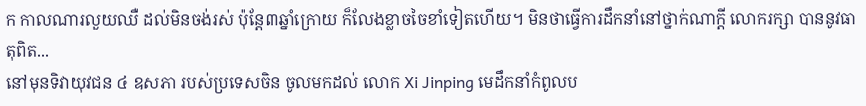ក កាលណារលួយឈឺ ដល់មិនចង់រស់ ប៉ុន្តែ៣ឆ្នាំក្រោយ ក៏លែងខ្លាចចៃខាំទៀតហើយ។ មិនថាធ្វើការដឹកនាំនៅថ្នាក់ណាក្តី លោករក្សា បាននូវធាតុពិត...
នៅមុនទិវាយុវជន ៤ ឧសភា របស់ប្រទេសចិន ចូលមកដល់ លោក Xi Jinping មេដឹកនាំកំពូលប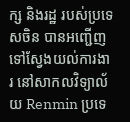ក្ស និងរដ្ឋ របស់ប្រទេសចិន បានអញ្ជើញ ទៅស្វែងយល់ការងារ នៅសាកលវិទ្យាល័យ Renmin ប្រទេ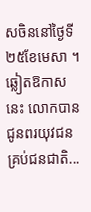សចិននៅថ្ងៃទី ២៥ខែមេសា ។ ឆ្លៀតឱកាសនេះ លោកបាន ជូនពរយុវជន គ្រប់ជនជាតិ...